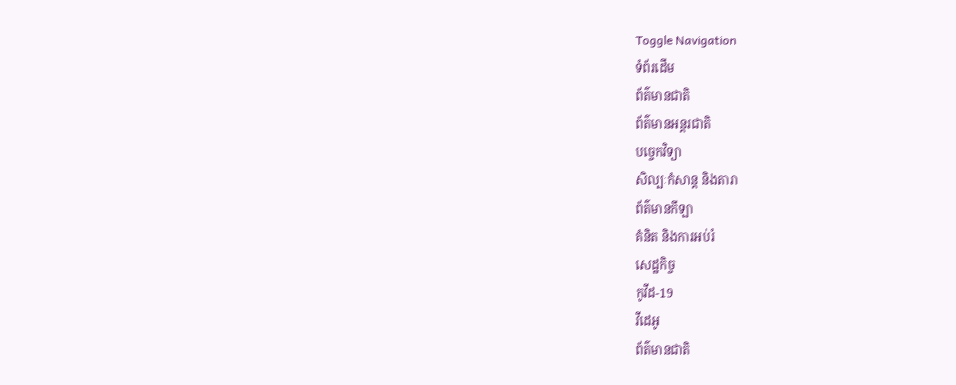Toggle Navigation
ទំព័រដើម
ព័ត៌មានជាតិ
ព័ត៌មានអន្តរជាតិ
បច្ចេកវិទ្យា
សិល្បៈកំសាន្ត និងតារា
ព័ត៌មានកីឡា
គំនិត និងការអប់រំ
សេដ្ឋកិច្ច
កូវីដ-19
វីដេអូ
ព័ត៌មានជាតិ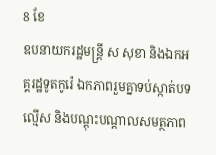8 ខែ
ឧបនាយករដ្ឋមន្រ្តី ស សុខា និងឯកអគ្គរដ្ឋទូតកូរ៉េ ឯកភាពរួមគ្នាទប់ស្កាត់បទល្មើស និងបណ្តុះបណ្តាលសមត្ថភាព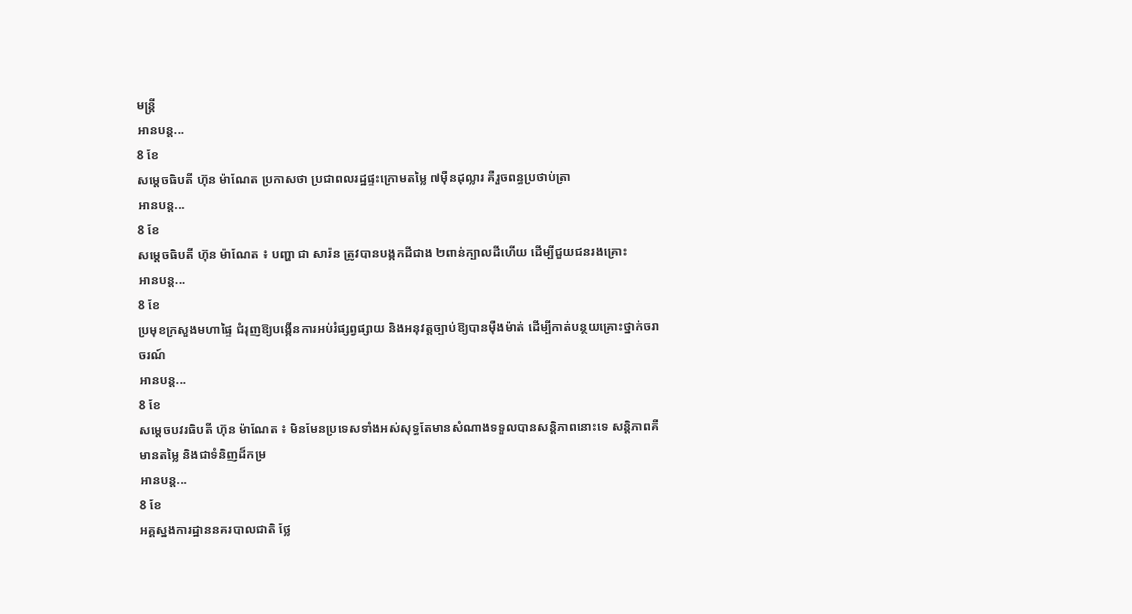មន្រ្តី
អានបន្ត...
8 ខែ
សម្ដេចធិបតី ហ៊ុន ម៉ាណែត ប្រកាសថា ប្រជាពលរដ្ឋផ្ទះក្រោមតម្លៃ ៧ម៉ឺនដុល្លារ គឺរួចពន្ធប្រថាប់ត្រា
អានបន្ត...
8 ខែ
សម្តេចធិបតី ហ៊ុន ម៉ាណែត ៖ បញ្ហា ជា សារ៉ន ត្រូវបានបង្កកដីជាង ២ពាន់ក្បាលដីហើយ ដើម្បីជួយជនរងគ្រោះ
អានបន្ត...
8 ខែ
ប្រមុខក្រសួងមហាផ្ទៃ ជំរុញឱ្យបង្កើនការអប់រំផ្សព្វផ្សាយ និងអនុវត្តច្បាប់ឱ្យបានម៉ឺងម៉ាត់ ដើម្បីកាត់បន្ថយគ្រោះថ្នាក់ចរាចរណ៍
អានបន្ត...
8 ខែ
សម្តេចបវរធិបតី ហ៊ុន ម៉ាណែត ៖ មិនមែនប្រទេសទាំងអស់សុទ្ធតែមានសំណាងទទួលបានសន្តិភាពនោះទេ សន្តិភាពគឺមានតម្លៃ និងជាទំនិញដ៏កម្រ
អានបន្ត...
8 ខែ
អគ្គស្នងការដ្ឋាននគរបាលជាតិ ថ្លែ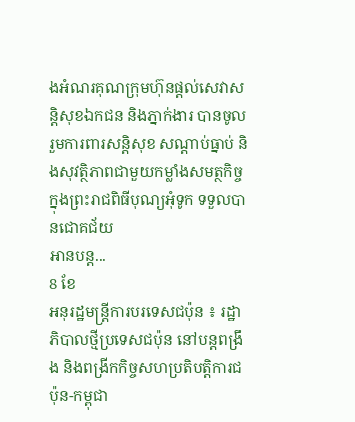ងអំណរគុណក្រុមហ៊ុនផ្ដល់សេវាសន្ដិសុខឯកជន និងភ្នាក់ងារ បានចូលរួមការពារសន្ដិសុខ សណ្ដាប់ធ្នាប់ និងសុវត្ថិភាពជាមួយកម្លាំងសមត្ថកិច្ច ក្នុងព្រះរាជពិធីបុណ្យអុំទូក ទទួលបានជោគជ័យ
អានបន្ត...
8 ខែ
អនុរដ្ឋមន្ត្រីការបរទេសជប៉ុន ៖ រដ្ឋាភិបាលថ្មីប្រទេសជប៉ុន នៅបន្តពង្រឹង និងពង្រីកកិច្ចសហប្រតិបត្តិការជប៉ុន-កម្ពុជា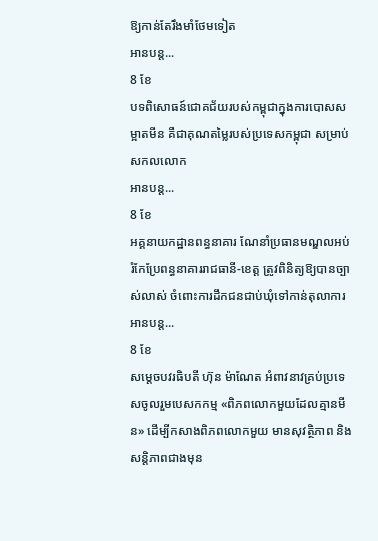ឱ្យកាន់តែរឹងមាំថែមទៀត
អានបន្ត...
8 ខែ
បទពិសោធន៍ជោគជ័យរបស់កម្ពុជាក្នុងការបោសសម្អាតមីន គឺជាគុណតម្លៃរបស់ប្រទេសកម្ពុជា សម្រាប់សកលលោក
អានបន្ត...
8 ខែ
អគ្គនាយកដ្ឋានពន្ធនាគារ ណែនាំប្រធានមណ្ឌលអប់រំកែប្រែពន្ធនាគាររាជធានី-ខេត្ដ ត្រូវពិនិត្យឱ្យបានច្បាស់លាស់ ចំពោះការដឹកជនជាប់ឃុំទៅកាន់តុលាការ
អានបន្ត...
8 ខែ
សម្តេចបវរធិបតី ហ៊ុន ម៉ាណែត អំពាវនាវគ្រប់ប្រទេសចូលរួមបេសកកម្ម «ពិភពលោកមួយដែលគ្មានមីន» ដើម្បីកសាងពិភពលោកមួយ មានសុវត្ថិភាព និងសន្តិភាពជាងមុន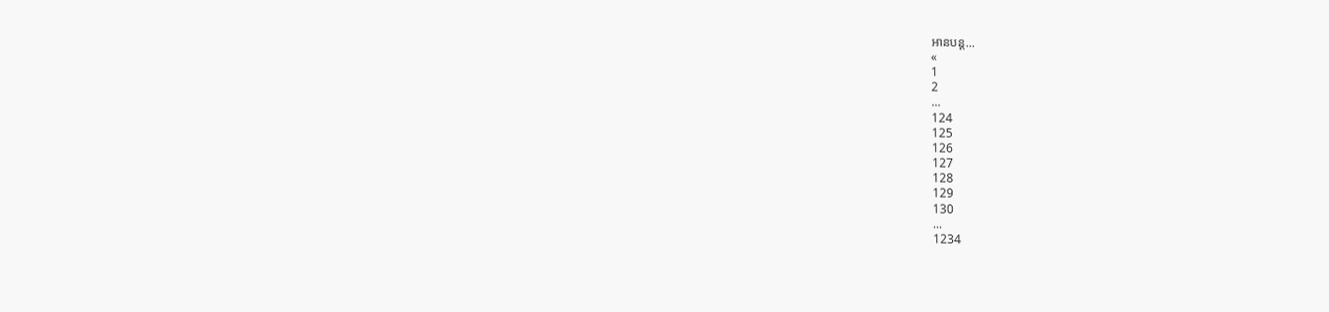អានបន្ត...
«
1
2
...
124
125
126
127
128
129
130
...
1234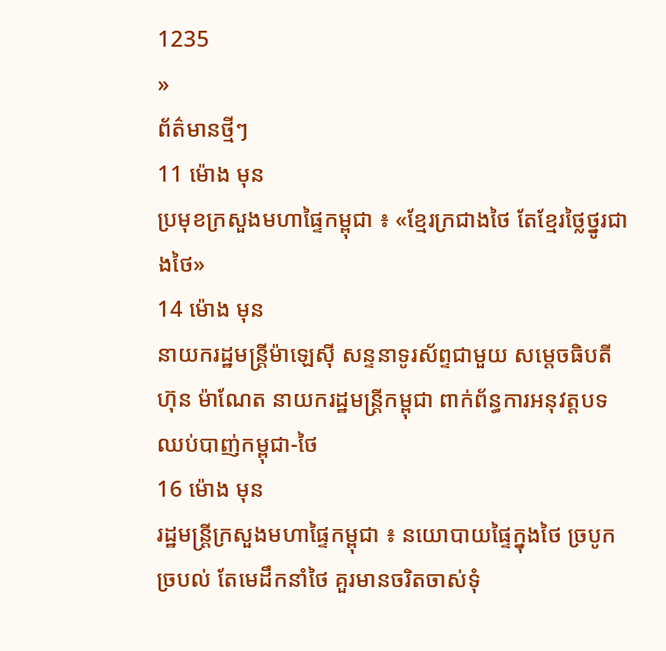1235
»
ព័ត៌មានថ្មីៗ
11 ម៉ោង មុន
ប្រមុខក្រសួងមហាផ្ទៃកម្ពុជា ៖ «ខ្មែរក្រជាងថៃ តែខ្មែរថ្លៃថ្នូរជាងថៃ»
14 ម៉ោង មុន
នាយករដ្ឋមន្រ្តីម៉ាឡេស៊ី សន្ទនាទូរស័ព្ទជាមួយ សម្តេចធិបតី ហ៊ុន ម៉ាណែត នាយករដ្ឋមន្ដ្រីកម្ពុជា ពាក់ព័ន្ធការអនុវត្តបទឈប់បាញ់កម្ពុជា-ថៃ
16 ម៉ោង មុន
រដ្ឋមន្ដ្រីក្រសួងមហាផ្ទៃកម្ពុជា ៖ នយោបាយផ្ទៃក្នុងថៃ ច្របូកច្របល់ តែមេដឹកនាំថៃ គួរមានចរិតចាស់ទុំ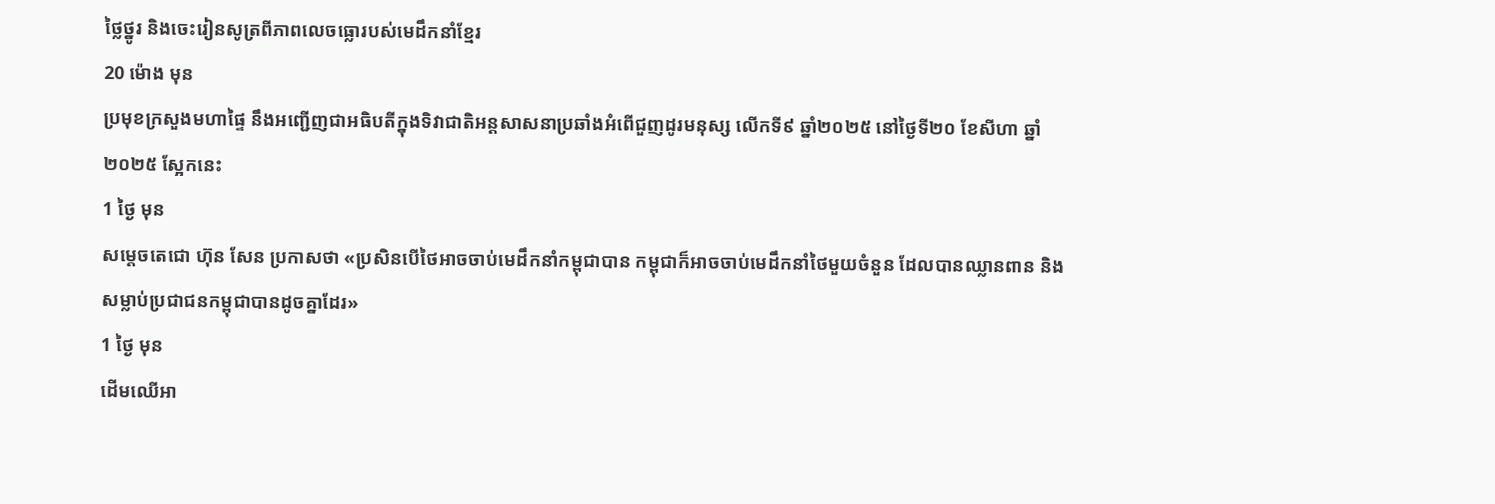ថ្លៃថ្នូរ និងចេះរៀនសូត្រពីភាពលេចធ្លោរបស់មេដឹកនាំខ្មែរ
20 ម៉ោង មុន
ប្រមុខក្រសួងមហាផ្ទៃ នឹងអញ្ជើញជាអធិបតីក្នុងទិវាជាតិអន្តសាសនាប្រឆាំងអំពើជួញដូរមនុស្ស លើកទី៩ ឆ្នាំ២០២៥ នៅថ្ងៃទី២០ ខែសីហា ឆ្នាំ២០២៥ ស្អែកនេះ
1 ថ្ងៃ មុន
សម្តេចតេជោ ហ៊ុន សែន ប្រកាសថា «ប្រសិនបើថៃអាចចាប់មេដឹកនាំកម្ពុជាបាន កម្ពុជាក៏អាចចាប់មេដឹកនាំថៃមួយចំនួន ដែលបានឈ្លានពាន និងសម្លាប់ប្រជាជនកម្ពុជាបានដូចគ្នាដែរ»
1 ថ្ងៃ មុន
ដើមឈើអា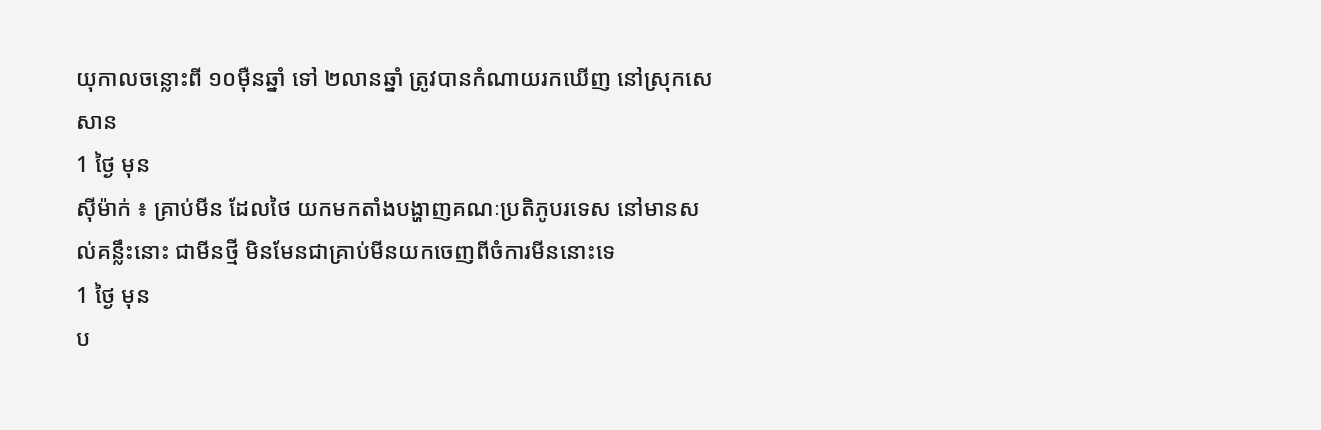យុកាលចន្លោះពី ១០ម៉ឺនឆ្នាំ ទៅ ២លានឆ្នាំ ត្រូវបានកំណាយរកឃើញ នៅស្រុកសេសាន
1 ថ្ងៃ មុន
ស៊ីម៉ាក់ ៖ គ្រាប់មីន ដែលថៃ យកមកតាំងបង្ហាញគណៈប្រតិភូបរទេស នៅមានសល់គន្លឹះនោះ ជាមីនថ្មី មិនមែនជាគ្រាប់មីនយកចេញពីចំការមីននោះទេ
1 ថ្ងៃ មុន
ប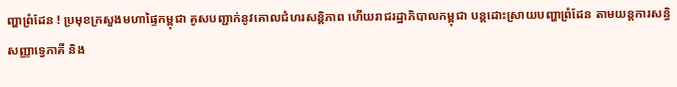ញ្ហាព្រំដែន ! ប្រមុខក្រសួងមហាផ្ទៃកម្ពុជា គូសបញ្ជាក់នូវគោលជំហរសន្តិភាព ហើយរាជរដ្ឋាភិបាលកម្ពុជា បន្តដោះស្រាយបញ្ហាព្រំដែន តាមយន្តការសន្ធិសញ្ញាទ្វេភាគី និង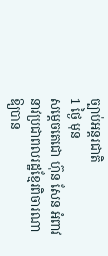ច្បាប់អន្តរជាតិ
1 ថ្ងៃ មុន
សម្តេចតេជោ ហ៊ុន សែន អំពាវនាវប្រជាពលរដ្ឋខ្មែរពិចារណាឱ្យបាន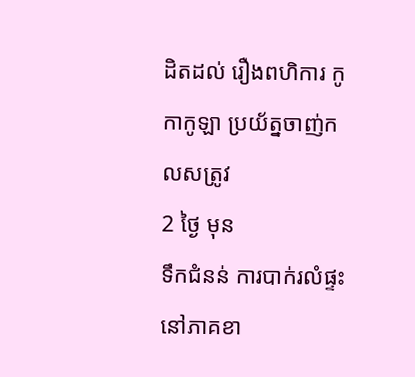ដិតដល់ រឿងពហិការ កូកាកូឡា ប្រយ័ត្នចាញ់កលសត្រូវ
2 ថ្ងៃ មុន
ទឹកជំនន់ ការបាក់រលំផ្ទះ នៅភាគខា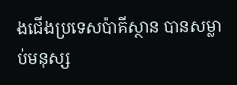ងជើងប្រទេសប៉ាគីស្ថាន បានសម្លាប់មនុស្ស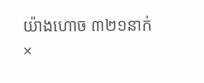យ៉ាងហោច ៣២១នាក់
×